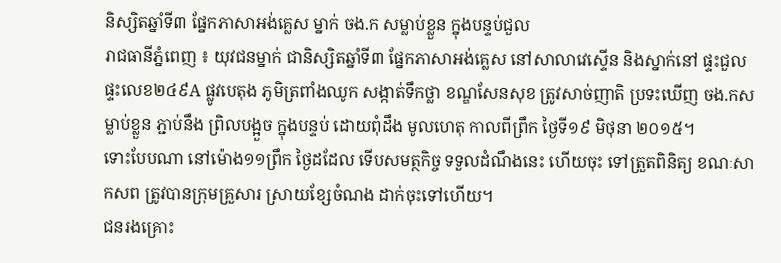និស្សិតឆ្នាំទី៣ ផ្នែកភាសាអង់គ្លេស ម្នាក់ ចង.ក សម្លាប់ខ្លួន ក្នុងបន្ទប់ជួល
រាជធានីភ្នំពេញ ៖ យុវជនម្នាក់ ជានិស្សិតឆ្នាំទី៣ ផ្នែកភាសាអង់គ្លេស នៅសាលាវេស្ទើន និងស្នាក់នៅ ផ្ទះជួល ផ្ទះលេខ២៤៩A ផ្លូវបេតុង ភូមិត្រពាំងឈូក សង្កាត់ទឹកថ្លា ខណ្ឌសែនសុខ ត្រូវសាច់ញាតិ ប្រទះឃើញ ចង.កសម្លាប់ខ្លួន ភ្ជាប់នឹង ព្រិលបង្អួច ក្នុងបន្ទប់ ដោយពុំដឹង មូលហេតុ កាលពីព្រឹក ថ្ងៃទី១៩ មិថុនា ២០១៥។
ទោះបែបណា នៅម៉ោង១១ព្រឹក ថ្ងៃដដែល ទើបសមត្ថកិច្ច ទទួលដំណឹងនេះ ហើយចុះ ទៅត្រួតពិនិត្យ ខណៈសាកសព ត្រូវបានក្រុមគ្រួសារ ស្រាយខ្សែចំណង ដាក់ចុះទៅហើយ។
ជនរងគ្រោះ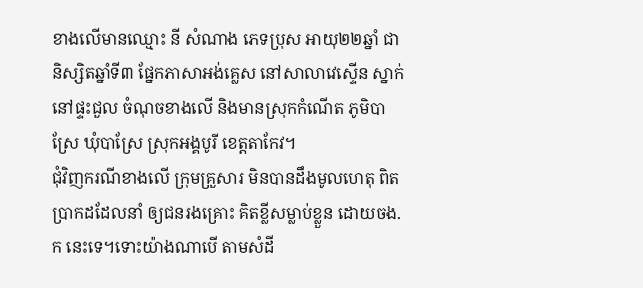ខាងលើមានឈ្មោះ នី សំណាង ភេទប្រុស អាយុ២២ឆ្នាំ ជានិស្សិតឆ្នាំទី៣ ផ្នែកភាសាអង់គ្លេស នៅសាលាវេស្ទើន ស្នាក់នៅផ្ទះជួល ចំណុចខាងលើ និងមានស្រុកកំណើត ភូមិបាស្រែ ឃុំបាស្រែ ស្រុកអង្គបូរី ខេត្តតាកែវ។
ជុំវិញករណីខាងលើ ក្រុមគ្រួសារ មិនបានដឹងមូលហេតុ ពិតប្រាកដដែលនាំ ឲ្យជនរងគ្រោះ គិតខ្លីសម្លាប់ខ្លួន ដោយចង.ក នេះទេ។ទោះយ៉ាងណាបើ តាមសំដី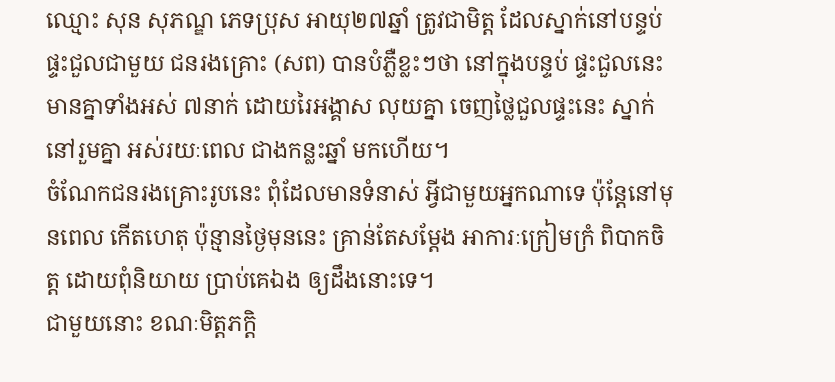ឈ្មោះ សុន សុភណ្ឌ ភេទប្រុស អាយុ២៧ឆ្នាំ ត្រូវជាមិត្ត ដែលស្នាក់នៅបន្ទប់ ផ្ទះជួលជាមួយ ជនរងគ្រោះ (សព) បានបំភ្លឺខ្លះៗថា នៅក្នុងបន្ទប់ ផ្ទះជួលនេះ មានគ្នាទាំងអស់ ៧នាក់ ដោយរៃអង្គាស លុយគ្នា ចេញថ្លៃជួលផ្ទះនេះ ស្នាក់នៅរួមគ្នា អស់រយៈពេល ជាងកន្លះឆ្នាំ មកហើយ។
ចំណែកជនរងគ្រោះរូបនេះ ពុំដែលមានទំនាស់ អ្វីជាមួយអ្នកណាទេ ប៉ុន្តែនៅមុនពេល កើតហេតុ ប៉ុន្មានថ្ងៃមុននេះ គ្រាន់តែសម្ដែង អាការៈក្រៀមក្រំ ពិបាកចិត្ត ដោយពុំនិយាយ ប្រាប់គេឯង ឲ្យដឹងនោះទេ។
ជាមួយនោះ ខណៈមិត្តភក្ដិ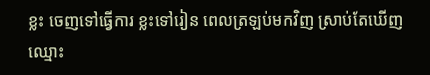ខ្លះ ចេញទៅធ្វើការ ខ្លះទៅរៀន ពេលត្រឡប់មកវិញ ស្រាប់តែឃើញ ឈ្មោះ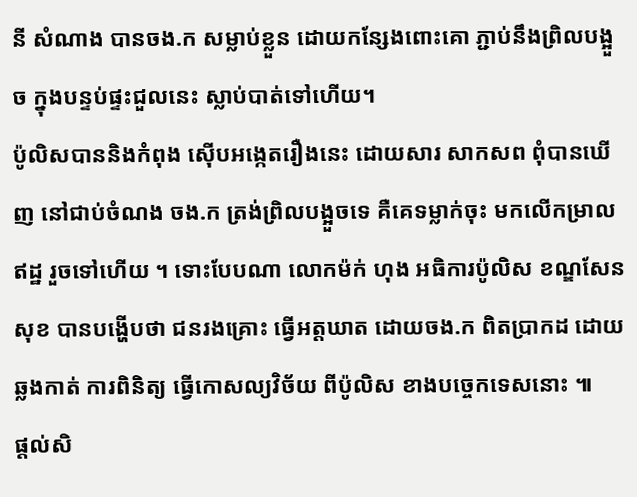នី សំណាង បានចង.ក សម្លាប់ខ្លួន ដោយកន្សែងពោះគោ ភ្ជាប់នឹងព្រិលបង្អួច ក្នុងបន្ទប់ផ្ទះជួលនេះ ស្លាប់បាត់ទៅហើយ។
ប៉ូលិសបាននិងកំពុង ស៊ើបអង្កេតរឿងនេះ ដោយសារ សាកសព ពុំបានឃើញ នៅជាប់ចំណង ចង.ក ត្រង់ព្រិលបង្អួចទេ គឺគេទម្លាក់ចុះ មកលើកម្រាលឥដ្ឋ រួចទៅហើយ ។ ទោះបែបណា លោកម៉ក់ ហុង អធិការប៉ូលិស ខណ្ឌសែនសុខ បានបង្ហើបថា ជនរងគ្រោះ ធ្វើអត្តឃាត ដោយចង.ក ពិតប្រាកដ ដោយឆ្លងកាត់ ការពិនិត្យ ធ្វើកោសល្យវិច័យ ពីប៉ូលិស ខាងបច្ចេកទេសនោះ ៕
ផ្តល់សិ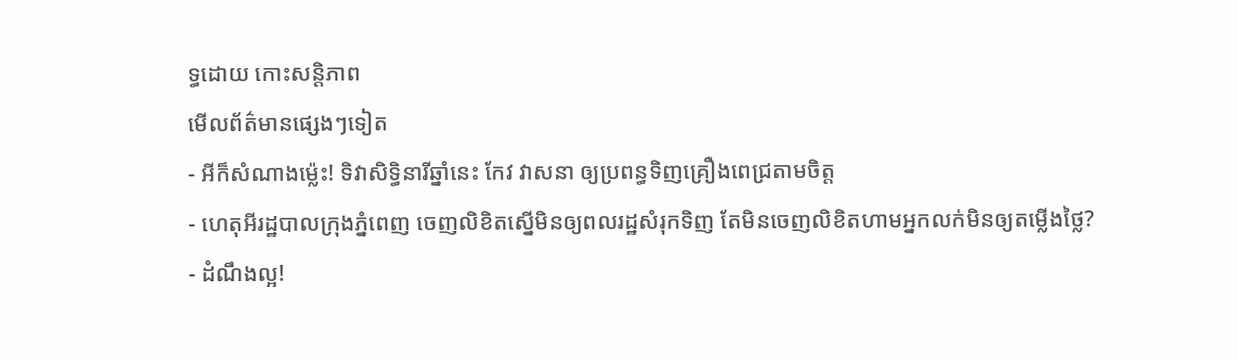ទ្ធដោយ កោះសន្តិភាព
មើលព័ត៌មានផ្សេងៗទៀត
- អីក៏សំណាងម្ល៉េះ! ទិវាសិទ្ធិនារីឆ្នាំនេះ កែវ វាសនា ឲ្យប្រពន្ធទិញគ្រឿងពេជ្រតាមចិត្ត
- ហេតុអីរដ្ឋបាលក្រុងភ្នំពេញ ចេញលិខិតស្នើមិនឲ្យពលរដ្ឋសំរុកទិញ តែមិនចេញលិខិតហាមអ្នកលក់មិនឲ្យតម្លើងថ្លៃ?
- ដំណឹងល្អ!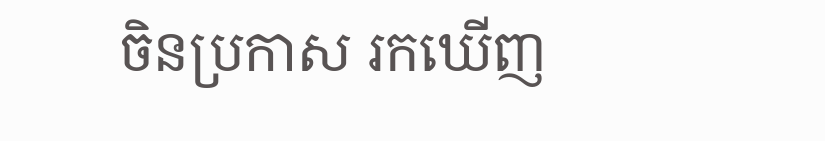ចិនប្រកាស រកឃើញ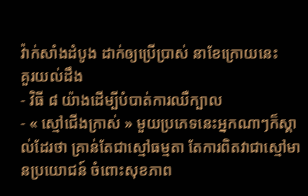វ៉ាក់សាំងដំបូង ដាក់ឲ្យប្រើប្រាស់ នាខែក្រោយនេះ
គួរយល់ដឹង
- វិធី ៨ យ៉ាងដើម្បីបំបាត់ការឈឺក្បាល
- « ស្មៅជើងក្រាស់ » មួយប្រភេទនេះអ្នកណាៗក៏ស្គាល់ដែរថា គ្រាន់តែជាស្មៅធម្មតា តែការពិតវាជាស្មៅមានប្រយោជន៍ ចំពោះសុខភាព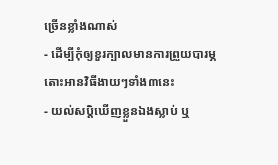ច្រើនខ្លាំងណាស់
- ដើម្បីកុំឲ្យខួរក្បាលមានការព្រួយបារម្ភ តោះអានវិធីងាយៗទាំង៣នេះ
- យល់សប្តិឃើញខ្លួនឯងស្លាប់ ឬ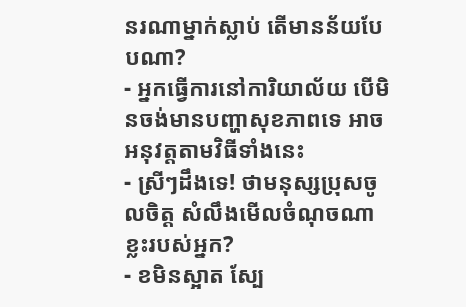នរណាម្នាក់ស្លាប់ តើមានន័យបែបណា?
- អ្នកធ្វើការនៅការិយាល័យ បើមិនចង់មានបញ្ហាសុខភាពទេ អាចអនុវត្តតាមវិធីទាំងនេះ
- ស្រីៗដឹងទេ! ថាមនុស្សប្រុសចូលចិត្ត សំលឹងមើលចំណុចណាខ្លះរបស់អ្នក?
- ខមិនស្អាត ស្បែ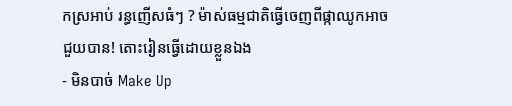កស្រអាប់ រន្ធញើសធំៗ ? ម៉ាស់ធម្មជាតិធ្វើចេញពីផ្កាឈូកអាចជួយបាន! តោះរៀនធ្វើដោយខ្លួនឯង
- មិនបាច់ Make Up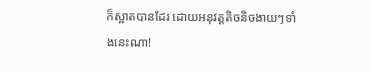ក៏ស្អាតបានដែរ ដោយអនុវត្តតិចនិចងាយៗទាំងនេះណា!